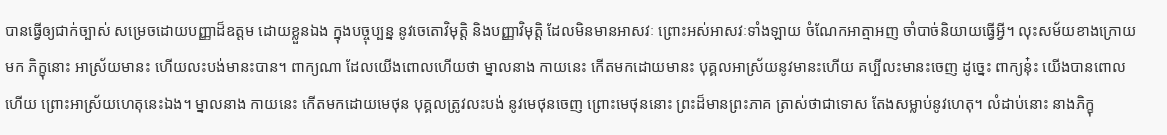បានធ្វើឲ្យជាក់ច្បាស់ សម្រេចដោយបញ្ញាដ៏ឧត្តម ដោយខ្លួនឯង ក្នុងបច្ចុប្បន្ន នូវចេតោវិមុត្តិ និងបញ្ញាវិមុត្តិ ដែលមិនមានអាសវៈ ព្រោះអស់អាសវៈទាំងឡាយ ចំណែកអាត្មាអញ ចាំបាច់និយាយធ្វើអ្វី។ លុះសម័យខាងក្រោយមក ភិក្ខុនោះ អាស្រ័យមានះ ហើយលះបង់មានះបាន។ ពាក្យណា ដែលយើងពោលហើយថា ម្នាលនាង កាយនេះ កើតមកដោយមានះ បុគ្គលអាស្រ័យនូវមានះហើយ គប្បីលះមានះចេញ ដូច្នេះ ពាក្យនុ៎ះ យើងបានពោលហើយ ព្រោះអាស្រ័យហេតុនេះឯង។ ម្នាលនាង កាយនេះ កើតមកដោយមេថុន បុគ្គលត្រូវលះបង់ នូវមេថុនចេញ ព្រោះមេថុននោះ ព្រះដ៏មានព្រះភាគ ត្រាស់ថាជាទោស តែងសម្លាប់នូវហេតុ។ លំដាប់នោះ នាងភិក្ខុ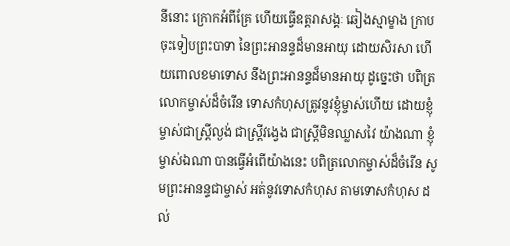នីនោះ ក្រោកអំពីគ្រែ ហើយធ្វើឧត្តរាសង្គៈ ឆៀងស្មាម្ខាង ក្រាបចុះទៀបព្រះបាទា នៃព្រះអានន្ទដ៏មានអាយុ ដោយសិរសា ហើយពោលខមាទោស នឹងព្រះអានន្ទដ៏មានអាយុ ដូច្នេះថា បពិត្រលោកម្ចាស់ដ៏ចំរើន ទោសកំហុសត្រូវនូវខ្ញុំម្ចាស់ហើយ ដោយខ្ញុំម្ចាស់ជាស្រ្តីល្ងង់ ជាស្រ្តីវង្វេង ជាស្រ្តីមិនឈ្លាសវៃ យ៉ាងណា ខ្ញុំម្ចាស់ឯណា បានធ្វើអំពើយ៉ាងនេះ បពិត្រលោកម្ចាស់ដ៏ចំរើន សូមព្រះអានន្ទជាម្ចាស់ អត់នូវទោសកំហុស តាមទោសកំហុស ដល់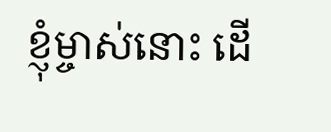ខ្ញុំម្ចាស់នោះ ដើ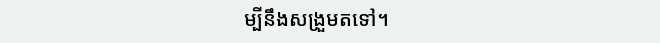ម្បីនឹងសង្រួមតទៅ។